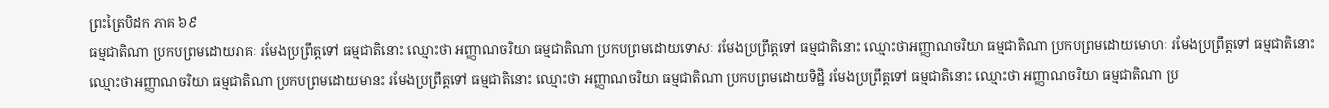ព្រះត្រៃបិដក ភាគ ៦៩
ធម្មជាតិណា ប្រកបព្រមដោយរាគៈ រមែងប្រព្រឹត្តទៅ ធម្មជាតិនោះ ឈ្មោះថា អញ្ញាណចរិយា ធម្មជាតិណា ប្រកបព្រមដោយទោសៈ រមែងប្រព្រឹត្តទៅ ធម្មជាតិនោះ ឈ្មោះថាអញ្ញាណចរិយា ធម្មជាតិណា ប្រកបព្រមដោយមោហៈ រមែងប្រព្រឹត្តទៅ ធម្មជាតិនោះ ឈ្មោះថាអញ្ញាណចរិយា ធម្មជាតិណា ប្រកបព្រមដោយមានះ រមែងប្រព្រឹត្តទៅ ធម្មជាតិនោះ ឈ្មោះថា អញ្ញាណចរិយា ធម្មជាតិណា ប្រកបព្រមដោយទិដ្ឋិ រមែងប្រព្រឹត្តទៅ ធម្មជាតិនោះ ឈ្មោះថា អញ្ញាណចរិយា ធម្មជាតិណា ប្រ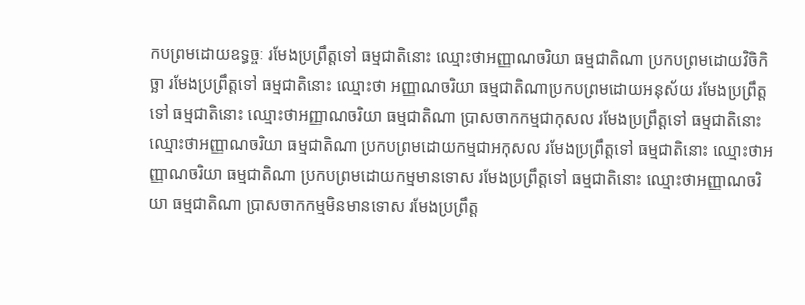កបព្រមដោយឧទ្ធច្ចៈ រមែងប្រព្រឹត្តទៅ ធម្មជាតិនោះ ឈ្មោះថាអញ្ញាណចរិយា ធម្មជាតិណា ប្រកបព្រមដោយវិចិកិច្ឆា រមែងប្រព្រឹត្តទៅ ធម្មជាតិនោះ ឈ្មោះថា អញ្ញាណចរិយា ធម្មជាតិណាប្រកបព្រមដោយអនុស័យ រមែងប្រព្រឹត្តទៅ ធម្មជាតិនោះ ឈ្មោះថាអញ្ញាណចរិយា ធម្មជាតិណា ប្រាសចាកកម្មជាកុសល រមែងប្រព្រឹត្តទៅ ធម្មជាតិនោះ ឈ្មោះថាអញ្ញាណចរិយា ធម្មជាតិណា ប្រកបព្រមដោយកម្មជាអកុសល រមែងប្រព្រឹត្តទៅ ធម្មជាតិនោះ ឈ្មោះថាអញ្ញាណចរិយា ធម្មជាតិណា ប្រកបព្រមដោយកម្មមានទោស រមែងប្រព្រឹត្តទៅ ធម្មជាតិនោះ ឈ្មោះថាអញ្ញាណចរិយា ធម្មជាតិណា ប្រាសចាកកម្មមិនមានទោស រមែងប្រព្រឹត្ត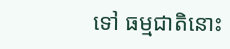ទៅ ធម្មជាតិនោះ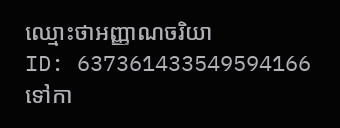ឈ្មោះថាអញ្ញាណចរិយា
ID: 637361433549594166
ទៅកា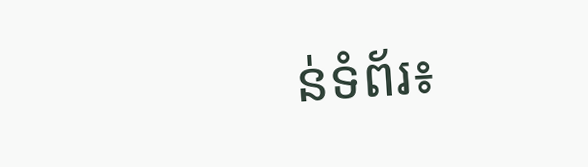ន់ទំព័រ៖